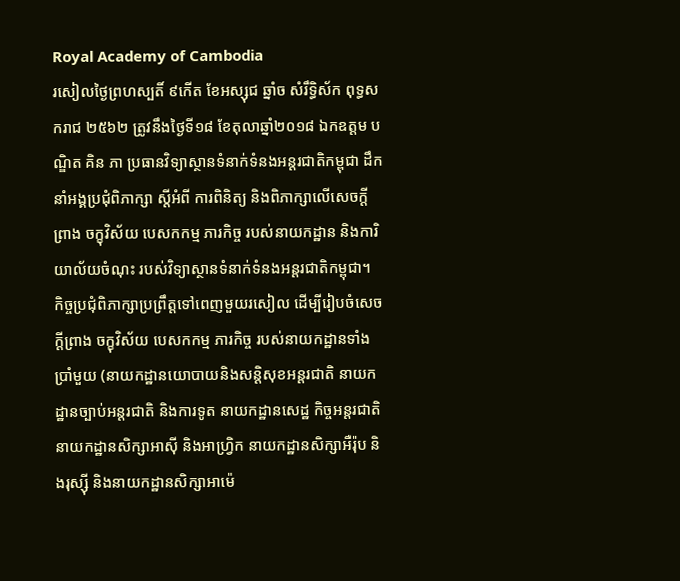Royal Academy of Cambodia
រសៀលថ្ងៃព្រហស្បតិ៍ ៩កើត ខែអស្សុជ ឆ្នាំច សំរឹទ្ធិស័ក ពុទ្ធសករាជ ២៥៦២ ត្រូវនឹងថ្ងៃទី១៨ ខែតុលាឆ្នាំ២០១៨ ឯកឧត្តម បណ្ឌិត គិន ភា ប្រធានវិទ្យាស្ថានទំនាក់ទំនងអន្តរជាតិកម្ពុជា ដឹកនាំអង្គប្រជុំពិភាក្សា ស្តីអំពី ការពិនិត្យ និងពិភាក្សាលើសេចក្តីព្រាង ចក្ខុវិស័យ បេសកកម្ម ភារកិច្ច របស់នាយកដ្ឋាន និងការិយាល័យចំណុះ របស់វិទ្យាស្ថានទំនាក់ទំនងអន្តរជាតិកម្ពុជា។
កិច្ចប្រជុំពិភាក្សាប្រព្រឹត្តទៅពេញមួយរសៀល ដើម្បីរៀបចំសេចក្តីព្រាង ចក្ខុវិស័យ បេសកកម្ម ភារកិច្ច របស់នាយកដ្ឋានទាំងប្រាំមួយ (នាយកដ្ឋានយោបាយនិងសន្តិសុខអន្តរជាតិ នាយកដ្ឋានច្បាប់អន្តរជាតិ និងការទូត នាយកដ្ឋានសេដ្ឋ កិច្ចអន្តរជាតិ នាយកដ្ឋានសិក្សាអាស៊ី និងអាហ្វ្រិក នាយកដ្ឋានសិក្សាអឺរ៉ុប និងរុស្ស៊ី និងនាយកដ្ឋានសិក្សាអាម៉េ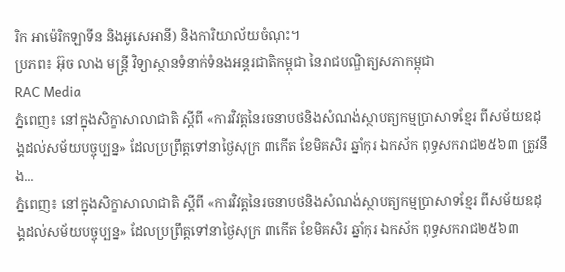រិក អាម៉េរិកឡាទីន និងអូសេអានី) និងការិយាល័យចំណុះ។
ប្រភព៖ អ៊ុច លាង មន្ត្រី វិទ្យាស្ថានទំនាក់ទំនងអន្តរជាតិកម្ពុជា នៃរាជបណ្ឌិត្យសភាកម្ពុជា
RAC Media
ភ្នំពេញ៖ នៅក្នុងសិក្ខាសាលាជាតិ ស្ដីពី «ការវិវត្តនៃរចនាបថនិងសំណង់ស្ថាបត្យកម្មប្រាសាទខ្មែរ ពីសម័យឧដុង្គដល់សម័យបច្ចុប្បន្ន» ដែលប្រព្រឹត្តទៅនាថ្ងៃសុក្រ ៣កើត ខែមិគសិរ ឆ្នាំកុរ ឯកស័ក ពុទ្ធសករាជ២៥៦៣ ត្រូវនឹង...
ភ្នំពេញ៖ នៅក្នុងសិក្ខាសាលាជាតិ ស្ដីពី «ការវិវត្តនៃរចនាបថនិងសំណង់ស្ថាបត្យកម្មប្រាសាទខ្មែរ ពីសម័យឧដុង្គដល់សម័យបច្ចុប្បន្ន» ដែលប្រព្រឹត្តទៅនាថ្ងៃសុក្រ ៣កើត ខែមិគសិរ ឆ្នាំកុរ ឯកស័ក ពុទ្ធសករាជ២៥៦៣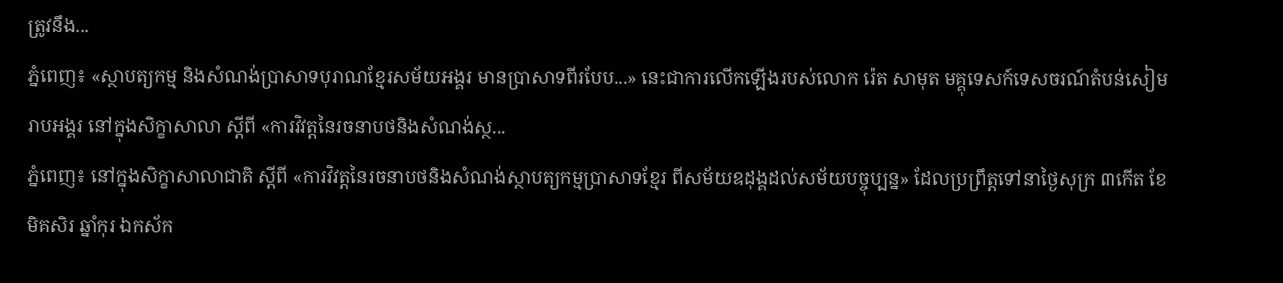ត្រូវនឹង...
ភ្នំពេញ៖ «ស្ថាបត្យកម្ម និងសំណង់ប្រាសាទបុរាណខ្មែរសម័យអង្គរ មានប្រាសាទពីរបែប...» នេះជាការលើកឡើងរបស់លោក រ៉េត សាមុត មគ្គុទេសក៍ទេសចរណ៍តំបន់សៀមរាបអង្គរ នៅក្នុងសិក្ខាសាលា ស្ដីពី «ការវិវត្តនៃរចនាបថនិងសំណង់ស្ថ...
ភ្នំពេញ៖ នៅក្នុងសិក្ខាសាលាជាតិ ស្ដីពី «ការវិវត្តនៃរចនាបថនិងសំណង់ស្ថាបត្យកម្មប្រាសាទខ្មែរ ពីសម័យឧដុង្គដល់សម័យបច្ចុប្បន្ន» ដែលប្រព្រឹត្តទៅនាថ្ងៃសុក្រ ៣កើត ខែមិគសិរ ឆ្នាំកុរ ឯកស័ក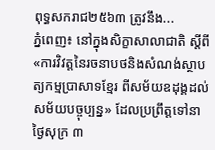ពុទ្ធសករាជ២៥៦៣ ត្រូវនឹង...
ភ្នំពេញ៖ នៅក្នុងសិក្ខាសាលាជាតិ ស្ដីពី «ការវិវត្តនៃរចនាបថនិងសំណង់ស្ថាបត្យកម្មប្រាសាទខ្មែរ ពីសម័យឧដុង្គដល់សម័យបច្ចុប្បន្ន» ដែលប្រព្រឹត្តទៅនាថ្ងៃសុក្រ ៣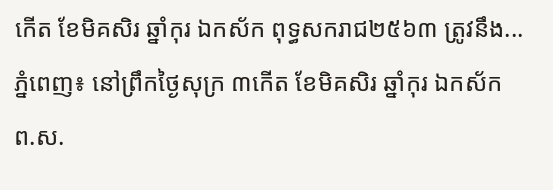កើត ខែមិគសិរ ឆ្នាំកុរ ឯកស័ក ពុទ្ធសករាជ២៥៦៣ ត្រូវនឹង...
ភ្នំពេញ៖ នៅព្រឹកថ្ងៃសុក្រ ៣កើត ខែមិគសិរ ឆ្នាំកុរ ឯកស័ក ព.ស.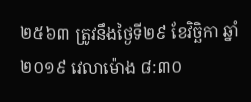២៥៦៣ ត្រូវនឹងថ្ងៃទី២៩ ខែវិច្ឆិកា ឆ្នាំ២០១៩ វេលាម៉ោង ៨:៣០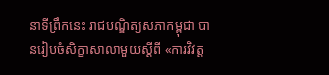នាទីព្រឹកនេះ រាជបណ្ឌិត្យសភាកម្ពុជា បានរៀបចំសិក្ខាសាលាមួយស្ដីពី «ការវិវត្ត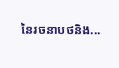នៃរចនាបថនិង...